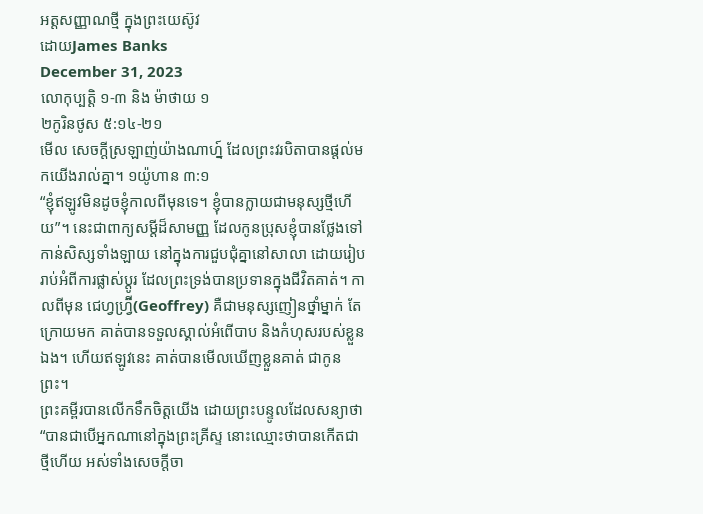អត្តសញ្ញាណថ្មី ក្នុងព្រះយេស៊ូវ
ដោយJames Banks
December 31, 2023
លោកុប្បត្ដិ ១-៣ និង ម៉ាថាយ ១
២កូរិនថូស ៥:១៤-២១
មើល សេចក្តីស្រឡាញ់យ៉ាងណាហ្ន៍ ដែលព្រះវរបិតាបានផ្តល់មកយើងរាល់គ្នា។ ១យ៉ូហាន ៣:១
“ខ្ញុំឥឡូវមិនដូចខ្ញុំកាលពីមុនទេ។ ខ្ញុំបានក្លាយជាមនុស្សថ្មីហើយ”។ នេះជាពាក្យសម្តីដ៏សាមញ្ញ ដែលកូនប្រុសខ្ញុំបានថ្លែងទៅកាន់សិស្សទាំងឡាយ នៅក្នុងការជួបជុំគ្នានៅសាលា ដោយរៀបរាប់អំពីការផ្លាស់ប្តូរ ដែលព្រះទ្រង់បានប្រទានក្នុងជីវិតគាត់។ កាលពីមុន ជេហ្វហ្វ្រ៊ី(Geoffrey) គឺជាមនុស្សញៀនថ្នាំម្នាក់ តែក្រោយមក គាត់បានទទួលស្គាល់អំពើបាប និងកំហុសរបស់ខ្លួនឯង។ ហើយឥឡូវនេះ គាត់បានមើលឃើញខ្លួនគាត់ ជាកូនព្រះ។
ព្រះគម្ពីរបានលើកទឹកចិត្តយើង ដោយព្រះបន្ទូលដែលសន្យាថា “បានជាបើអ្នកណានៅក្នុងព្រះគ្រីស្ទ នោះឈ្មោះថាបានកើតជាថ្មីហើយ អស់ទាំងសេចក្តីចា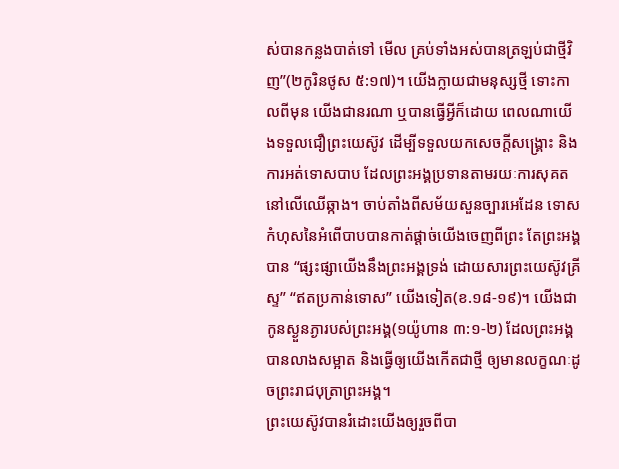ស់បានកន្លងបាត់ទៅ មើល គ្រប់ទាំងអស់បានត្រឡប់ជាថ្មីវិញ”(២កូរិនថូស ៥:១៧)។ យើងក្លាយជាមនុស្សថ្មី ទោះកាលពីមុន យើងជានរណា ឬបានធ្វើអ្វីក៏ដោយ ពេលណាយើងទទួលជឿព្រះយេស៊ូវ ដើម្បីទទួលយកសេចក្តីសង្គ្រោះ និងការអត់ទោសបាប ដែលព្រះអង្គប្រទានតាមរយៈការសុគតនៅលើឈើឆ្កាង។ ចាប់តាំងពីសម័យសួនច្បារអេដែន ទោសកំហុសនៃអំពើបាបបានកាត់ផ្តាច់យើងចេញពីព្រះ តែព្រះអង្គបាន “ផ្សះផ្សាយើងនឹងព្រះអង្គទ្រង់ ដោយសារព្រះយេស៊ូវគ្រីស្ទ” “ឥតប្រកាន់ទោស” យើងទៀត(ខ.១៨-១៩)។ យើងជាកូនស្ងួនភ្ងារបស់ព្រះអង្គ(១យ៉ូហាន ៣:១-២) ដែលព្រះអង្គបានលាងសម្អាត និងធ្វើឲ្យយើងកើតជាថ្មី ឲ្យមានលក្ខណៈដូចព្រះរាជបុត្រាព្រះអង្គ។
ព្រះយេស៊ូវបានរំដោះយើងឲ្យរួចពីបា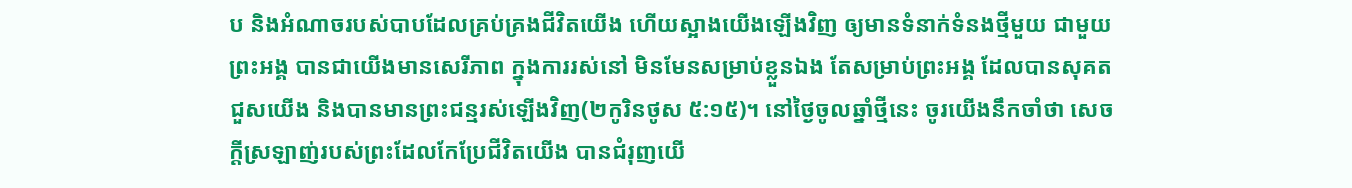ប និងអំណាចរបស់បាបដែលគ្រប់គ្រងជីវិតយើង ហើយស្អាងយើងឡើងវិញ ឲ្យមានទំនាក់ទំនងថ្មីមួយ ជាមួយព្រះអង្គ បានជាយើងមានសេរីភាព ក្នុងការរស់នៅ មិនមែនសម្រាប់ខ្លួនឯង តែសម្រាប់ព្រះអង្គ ដែលបានសុគតជួសយើង និងបានមានព្រះជន្មរស់ឡើងវិញ(២កូរិនថូស ៥:១៥)។ នៅថ្ងៃចូលឆ្នាំថ្មីនេះ ចូរយើងនឹកចាំថា សេចក្តីស្រឡាញ់របស់ព្រះដែលកែប្រែជីវិតយើង បានជំរុញយើ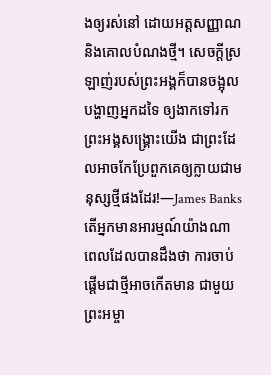ងឲ្យរស់នៅ ដោយអត្តសញ្ញាណ និងគោលបំណងថ្មី។ សេចក្តីស្រឡាញ់របស់ព្រះអង្គក៏បានចង្អុលបង្ហាញអ្នកដទៃ ឲ្យងាកទៅរកព្រះអង្គសង្គ្រោះយើង ជាព្រះដែលអាចកែប្រែពួកគេឲ្យក្លាយជាមនុស្សថ្មីផងដែរ!—James Banks
តើអ្នកមានអារម្មណ៍យ៉ាងណា ពេលដែលបានដឹងថា ការចាប់ផ្តើមជាថ្មីអាចកើតមាន ជាមួយព្រះអម្ចា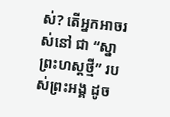ស់? តើអ្នកអាចរស់នៅ ជា “ស្នាព្រះហស្តថ្មី” របស់ព្រះអង្គ ដូច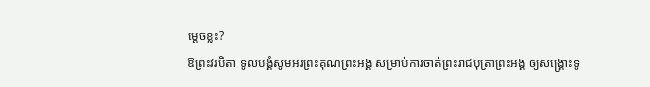ម្តេចខ្លះ?
ឱព្រះវរបិតា ទូលបង្គំសូមអរព្រះគុណព្រះអង្គ សម្រាប់ការចាត់ព្រះរាជបុត្រាព្រះអង្គ ឲ្យសង្គ្រោះទូ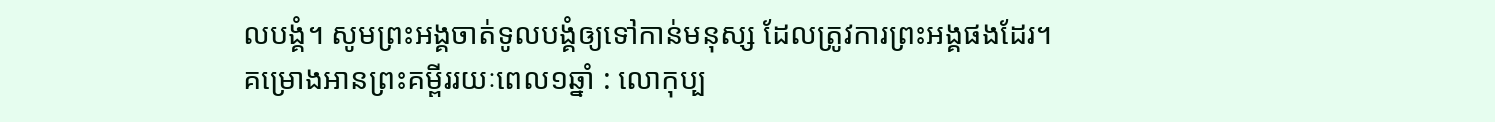លបង្គំ។ សូមព្រះអង្គចាត់ទូលបង្គំឲ្យទៅកាន់មនុស្ស ដែលត្រូវការព្រះអង្គផងដែរ។
គម្រោងអានព្រះគម្ពីររយៈពេល១ឆ្នាំ : លោកុប្ប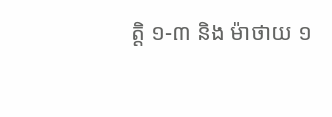ត្ដិ ១-៣ និង ម៉ាថាយ ១